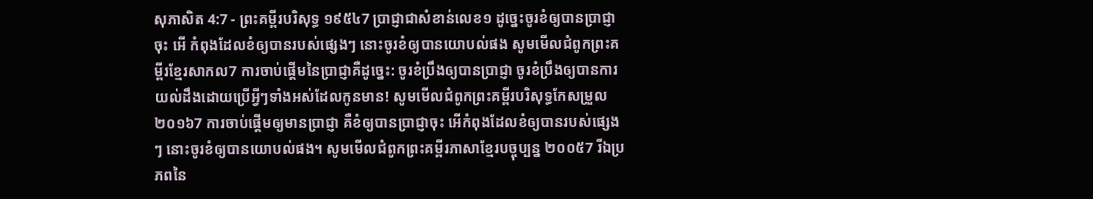សុភាសិត 4:7 - ព្រះគម្ពីរបរិសុទ្ធ ១៩៥៤7 ប្រាជ្ញាជាសំខាន់លេខ១ ដូច្នេះចូរខំឲ្យបានប្រាជ្ញាចុះ អើ កំពុងដែលខំឲ្យបានរបស់ផ្សេងៗ នោះចូរខំឲ្យបានយោបល់ផង សូមមើលជំពូកព្រះគម្ពីរខ្មែរសាកល7 ការចាប់ផ្ដើមនៃប្រាជ្ញាគឺដូច្នេះ: ចូរខំប្រឹងឲ្យបានប្រាជ្ញា ចូរខំប្រឹងឲ្យបានការយល់ដឹងដោយប្រើអ្វីៗទាំងអស់ដែលកូនមាន! សូមមើលជំពូកព្រះគម្ពីរបរិសុទ្ធកែសម្រួល ២០១៦7 ការចាប់ផ្ដើមឲ្យមានប្រាជ្ញា គឺខំឲ្យបានប្រាជ្ញាចុះ អើកំពុងដែលខំឲ្យបានរបស់ផ្សេងៗ នោះចូរខំឲ្យបានយោបល់ផង។ សូមមើលជំពូកព្រះគម្ពីរភាសាខ្មែរបច្ចុប្បន្ន ២០០៥7 រីឯប្រភពនៃ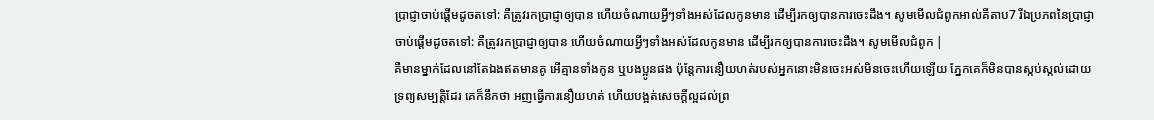ប្រាជ្ញាចាប់ផ្ដើមដូចតទៅ: គឺត្រូវរកប្រាជ្ញាឲ្យបាន ហើយចំណាយអ្វីៗទាំងអស់ដែលកូនមាន ដើម្បីរកឲ្យបានការចេះដឹង។ សូមមើលជំពូកអាល់គីតាប7 រីឯប្រភពនៃប្រាជ្ញាចាប់ផ្ដើមដូចតទៅ: គឺត្រូវរកប្រាជ្ញាឲ្យបាន ហើយចំណាយអ្វីៗទាំងអស់ដែលកូនមាន ដើម្បីរកឲ្យបានការចេះដឹង។ សូមមើលជំពូក |
គឺមានម្នាក់ដែលនៅតែឯងឥតមានគូ អើគ្មានទាំងកូន ឬបងប្អូនផង ប៉ុន្តែការនឿយហត់របស់អ្នកនោះមិនចេះអស់មិនចេះហើយឡើយ ភ្នែកគេក៏មិនបានស្កប់ស្កល់ដោយទ្រព្យសម្បត្តិដែរ គេក៏នឹកថា អញធ្វើការនឿយហត់ ហើយបង្អត់សេចក្ដីល្អដល់ព្រ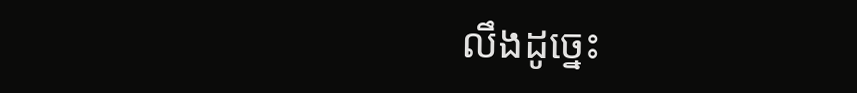លឹងដូច្នេះ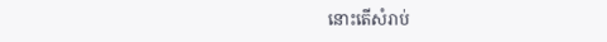នោះតើសំរាប់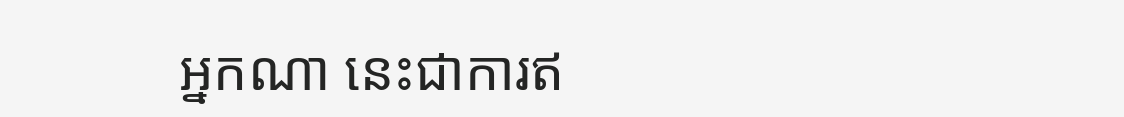អ្នកណា នេះជាការឥ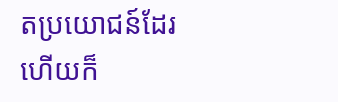តប្រយោជន៍ដែរ ហើយក៏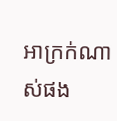អាក្រក់ណាស់ផង